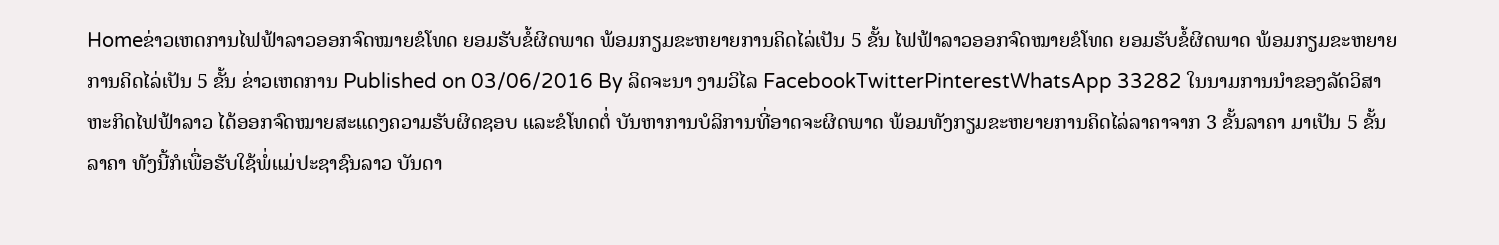Homeຂ່າວເຫດການໄຟຟ້າລາວອອກຈົດໝາຍຂໍໂທດ ຍອມຮັບຂໍ້ຜິດພາດ ພ້ອມກຽມຂະຫຍາຍການຄິດໄລ່ເປັນ 5 ຂັ້ນ ໄຟຟ້າລາວອອກຈົດໝາຍຂໍໂທດ ຍອມຮັບຂໍ້ຜິດພາດ ພ້ອມກຽມຂະຫຍາຍການຄິດໄລ່ເປັນ 5 ຂັ້ນ ຂ່າວເຫດການ Published on 03/06/2016 By ລິດຈະນາ ງາມວິໄລ FacebookTwitterPinterestWhatsApp 33282 ໃນນາມການນຳຂອງລັດວິສາຫະກິດໄຟຟ້າລາວ ໄດ້ອອກຈົດໝາຍສະແດງຄວາມຮັບຜິດຊອບ ແລະຂໍໂທດຕໍ່ ບັນຫາການບໍລິການທີ່ອາດຈະຜິດພາດ ພ້ອມທັງກຽມຂະຫຍາຍການຄິດໄລ່ລາຄາຈາກ 3 ຂັ້ນລາຄາ ມາເປັນ 5 ຂັ້ນລາຄາ ທັງນີ້ກໍເພື່ອຮັບໃຊ້ພໍ່ແມ່ປະຊາຊົນລາວ ບັນດາ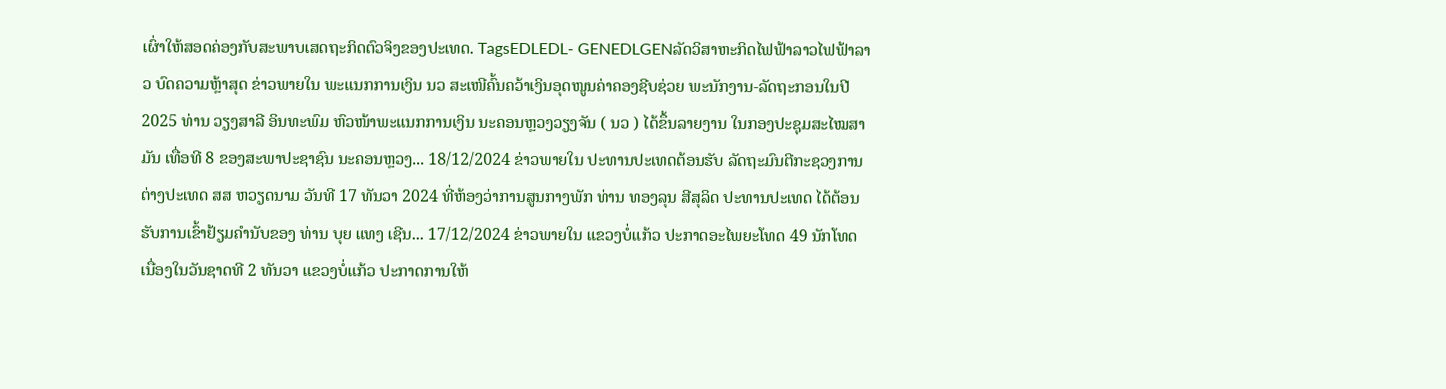ເຜົ່າໃຫ້ສອດຄ່ອງກັບສະພາບເສດຖະກິດຕົວຈິງຂອງປະເທດ. TagsEDLEDL- GENEDLGENລັດວິສາຫະກິດໄຟຟ້າລາວໄຟຟ້າລາວ ບົດຄວາມຫຼ້າສຸດ ຂ່າວພາຍໃນ ພະແນກການເງິນ ນວ ສະເໜີຄົ້ນຄວ້າເງິນອຸດໜູນຄ່າຄອງຊີບຊ່ວຍ ພະນັກງານ-ລັດຖະກອນໃນປີ 2025 ທ່ານ ວຽງສາລີ ອິນທະພົມ ຫົວໜ້າພະແນກການເງິນ ນະຄອນຫຼວງວຽງຈັນ ( ນວ ) ໄດ້ຂຶ້ນລາຍງານ ໃນກອງປະຊຸມສະໄໝສາມັນ ເທື່ອທີ 8 ຂອງສະພາປະຊາຊົນ ນະຄອນຫຼວງ... 18/12/2024 ຂ່າວພາຍໃນ ປະທານປະເທດຕ້ອນຮັບ ລັດຖະມົນຕີກະຊວງການຕ່າງປະເທດ ສສ ຫວຽດນາມ ວັນທີ 17 ທັນວາ 2024 ທີ່ຫ້ອງວ່າການສູນກາງພັກ ທ່ານ ທອງລຸນ ສີສຸລິດ ປະທານປະເທດ ໄດ້ຕ້ອນຮັບການເຂົ້າຢ້ຽມຄຳນັບຂອງ ທ່ານ ບຸຍ ແທງ ເຊີນ... 17/12/2024 ຂ່າວພາຍໃນ ແຂວງບໍ່ແກ້ວ ປະກາດອະໄພຍະໂທດ 49 ນັກໂທດ ເນື່ອງໃນວັນຊາດທີ 2 ທັນວາ ແຂວງບໍ່ແກ້ວ ປະກາດການໃຫ້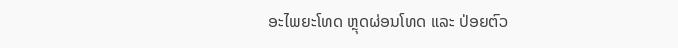ອະໄພຍະໂທດ ຫຼຸດຜ່ອນໂທດ ແລະ ປ່ອຍຕົວ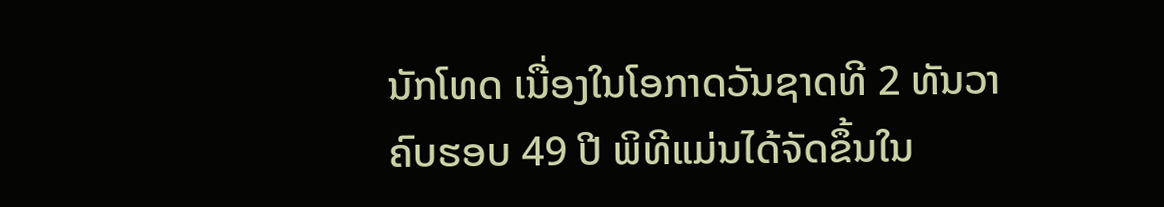ນັກໂທດ ເນື່ອງໃນໂອກາດວັນຊາດທີ 2 ທັນວາ ຄົບຮອບ 49 ປີ ພິທີແມ່ນໄດ້ຈັດຂຶ້ນໃນ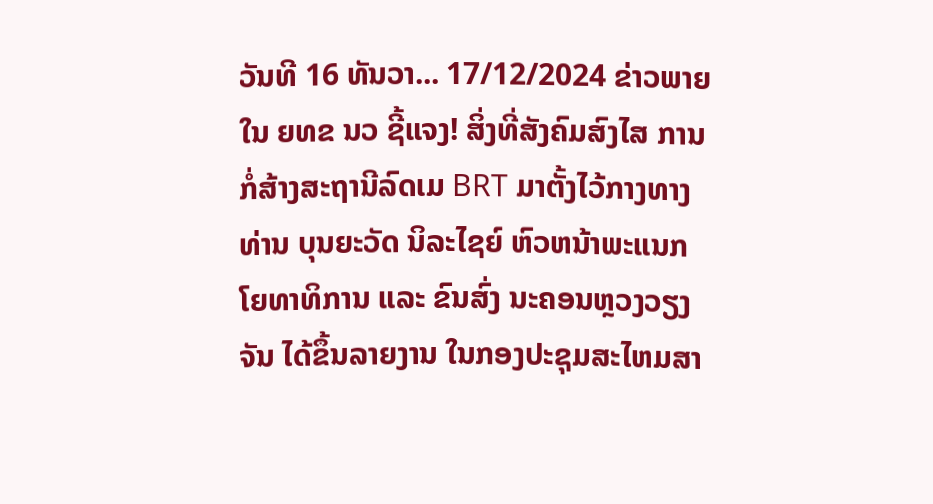ວັນທີ 16 ທັນວາ... 17/12/2024 ຂ່າວພາຍໃນ ຍທຂ ນວ ຊີ້ແຈງ! ສິ່ງທີ່ສັງຄົມສົງໄສ ການກໍ່ສ້າງສະຖານີລົດເມ BRT ມາຕັ້ງໄວ້ກາງທາງ ທ່ານ ບຸນຍະວັດ ນິລະໄຊຍ໌ ຫົວຫນ້າພະແນກໂຍທາທິການ ແລະ ຂົນສົ່ງ ນະຄອນຫຼວງວຽງຈັນ ໄດ້ຂຶ້ນລາຍງານ ໃນກອງປະຊຸມສະໄຫມສາ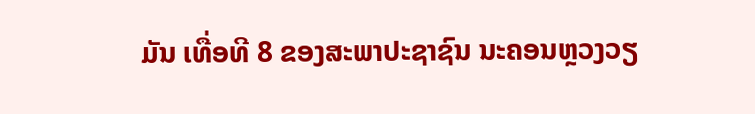ມັນ ເທື່ອທີ 8 ຂອງສະພາປະຊາຊົນ ນະຄອນຫຼວງວຽ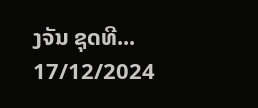ງຈັນ ຊຸດທີ... 17/12/2024